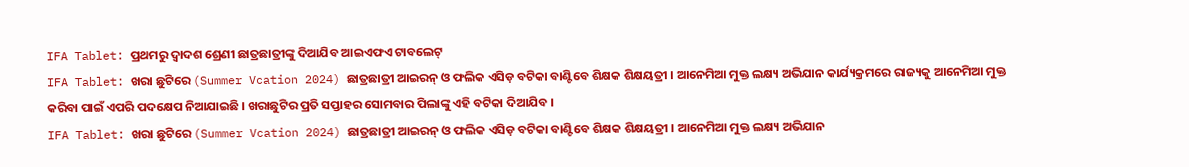IFA Tablet: ପ୍ରଥମରୁ ଦ୍ବାଦଶ ଶ୍ରେଣୀ ଛାତ୍ରଛାତ୍ରୀଙ୍କୁ ଦିଆଯିବ ଆଇଏଫଏ ଟାବଲେଟ୍
IFA Tablet: ଖରା ଛୁଟିରେ (Summer Vcation 2024) ଛାତ୍ରଛାତ୍ରୀ ଆଇରନ୍ ଓ ଫଲିକ ଏସିଡ଼ ବଟିକା ବାଣ୍ଟିବେ ଶିକ୍ଷକ ଶିକ୍ଷୟତ୍ରୀ । ଆନେମିଆ ମୁକ୍ତ ଲକ୍ଷ୍ୟ ଅଭିଯାନ କାର୍ଯ୍ୟକ୍ରମରେ ରାଜ୍ୟକୁ ଆନେମିଆ ମୁକ୍ତ କରିବା ପାଇଁ ଏପରି ପଦକ୍ଷେପ ନିଆଯାଇଛି । ଖରାଛୁଟିର ପ୍ରତି ସପ୍ତାହର ସୋମବାର ପିଲାଙ୍କୁ ଏହି ବଟିକା ଦିଆଯିବ ।
IFA Tablet: ଖରା ଛୁଟିରେ (Summer Vcation 2024) ଛାତ୍ରଛାତ୍ରୀ ଆଇରନ୍ ଓ ଫଲିକ ଏସିଡ଼ ବଟିକା ବାଣ୍ଟିବେ ଶିକ୍ଷକ ଶିକ୍ଷୟତ୍ରୀ । ଆନେମିଆ ମୁକ୍ତ ଲକ୍ଷ୍ୟ ଅଭିଯାନ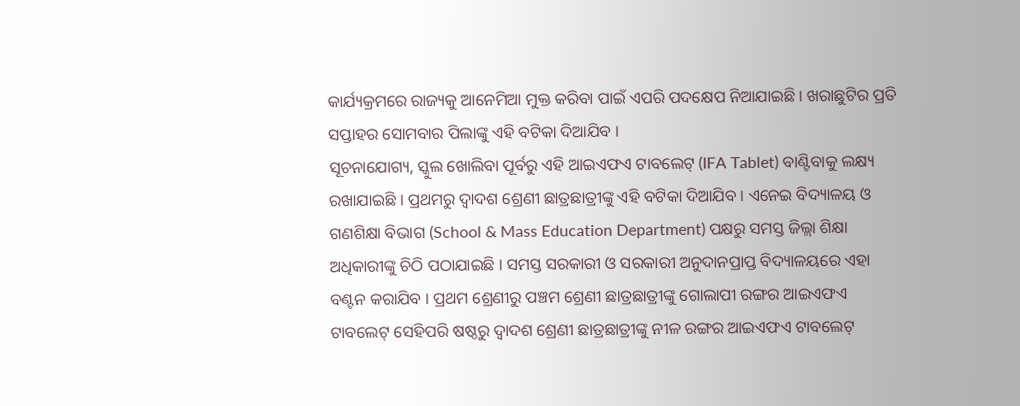କାର୍ଯ୍ୟକ୍ରମରେ ରାଜ୍ୟକୁ ଆନେମିଆ ମୁକ୍ତ କରିବା ପାଇଁ ଏପରି ପଦକ୍ଷେପ ନିଆଯାଇଛି । ଖରାଛୁଟିର ପ୍ରତି ସପ୍ତାହର ସୋମବାର ପିଲାଙ୍କୁ ଏହି ବଟିକା ଦିଆଯିବ ।
ସୂଚନାଯୋଗ୍ୟ, ସ୍କୁଲ ଖୋଲିବା ପୂର୍ବରୁ ଏହି ଆଇଏଫଏ ଟାବଲେଟ୍ (IFA Tablet) ବାଣ୍ଟିବାକୁ ଲକ୍ଷ୍ୟ ରଖାଯାଇଛି । ପ୍ରଥମରୁ ଦ୍ବାଦଶ ଶ୍ରେଣୀ ଛାତ୍ରଛାତ୍ରୀଙ୍କୁ ଏହି ବଟିକା ଦିଆଯିବ । ଏନେଇ ବିଦ୍ୟାଳୟ ଓ ଗଣଶିକ୍ଷା ବିଭାଗ (School & Mass Education Department) ପକ୍ଷରୁ ସମସ୍ତ ଜିଲ୍ଲା ଶିକ୍ଷା ଅଧିକାରୀଙ୍କୁ ଚିଠି ପଠାଯାଇଛି । ସମସ୍ତ ସରକାରୀ ଓ ସରକାରୀ ଅନୁଦାନପ୍ରାପ୍ତ ବିଦ୍ୟାଳୟରେ ଏହା ବଣ୍ଟନ କରାଯିବ । ପ୍ରଥମ ଶ୍ରେଣୀରୁ ପଞ୍ଚମ ଶ୍ରେଣୀ ଛାତ୍ରଛାତ୍ରୀଙ୍କୁ ଗୋଲାପୀ ରଙ୍ଗର ଆଇଏଫଏ ଟାବଲେଟ୍ ସେହିପରି ଷଷ୍ଠରୁ ଦ୍ବାଦଶ ଶ୍ରେଣୀ ଛାତ୍ରଛାତ୍ରୀଙ୍କୁ ନୀଳ ରଙ୍ଗର ଆଇଏଫଏ ଟାବଲେଟ୍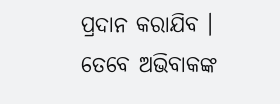ପ୍ରଦାନ କରାଯିବ ।
ତେବେ ଅଭିବାକଙ୍କ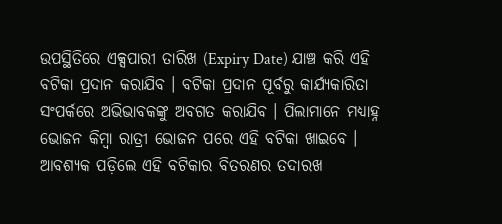ଉପସ୍ଥିତିରେ ଏକ୍ସପାରୀ ତାରିଖ (Expiry Date) ଯାଞ୍ଚ କରି ଏହି ବଟିକା ପ୍ରଦାନ କରାଯିବ । ବଟିକା ପ୍ରଦାନ ପୂର୍ବରୁ କାର୍ଯ୍ୟକାରିତା ସଂପର୍କରେ ଅଭିଭାବକଙ୍କୁ ଅବଗତ କରାଯିବ । ପିଲାମାନେ ମଧ୍ୟାହ୍ନ ଭୋଜନ କିମ୍ବା ରାତ୍ରୀ ଭୋଜନ ପରେ ଏହି ବଟିକା ଖାଇବେ । ଆବଶ୍ୟକ ପଡ଼ିଲେ ଏହି ବଟିକାର ବିତରଣର ତଦାରଖ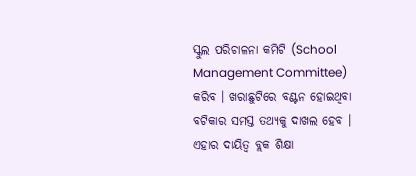ସ୍କୁଲ ପରିଚାଳନା କମିଟି (School Management Committee) କରିବ । ଖରାଛୁଟିରେ ବଣ୍ଟନ ହୋଇଥିବା ବଟିକାର ସମସ୍ତ ତଥ୍ୟକୁ ଦାଖଲ ହେବ । ଏହାର ଦାୟିତ୍ବ ବ୍ଲକ ଶିକ୍ଷା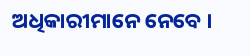ଅଧିକାରୀମାନେ ନେବେ ।